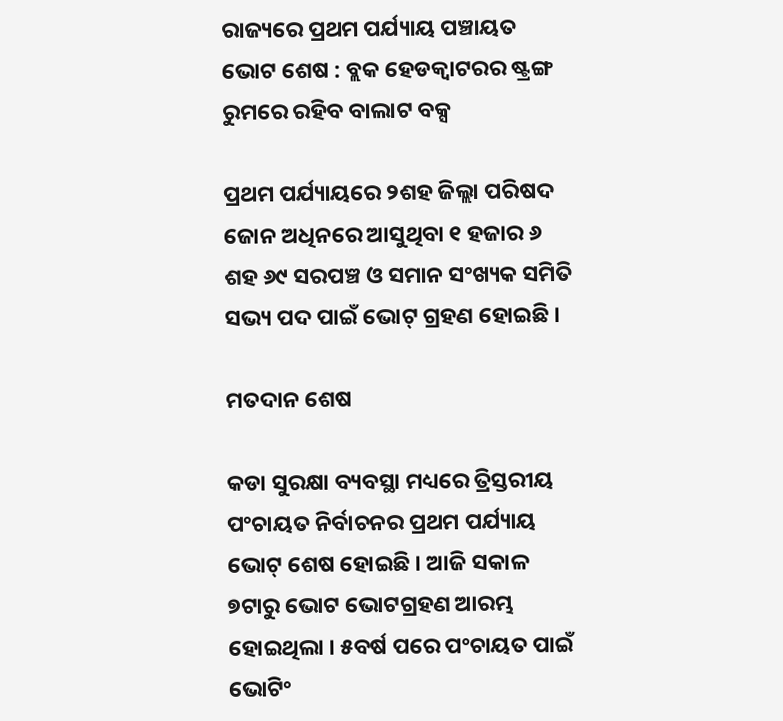ରାଜ୍ୟରେ ପ୍ରଥମ ପର୍ଯ୍ୟାୟ ପଞ୍ଚାୟତ ଭୋଟ ଶେଷ : ବ୍ଲକ ହେଡକ୍ୱାଟରର ଷ୍ଟ୍ରଙ୍ଗ ରୁମରେ ରହିବ ବାଲାଟ ବକ୍ସ

ପ୍ରଥମ ପର୍ଯ୍ୟାୟରେ ୨ଶହ ଜିଲ୍ଲା ପରିଷଦ ଜୋନ ଅଧିନରେ ଆସୁଥିବା ୧ ହଜାର ୬ ଶହ ୬୯ ସରପଞ୍ଚ ଓ ସମାନ ସଂଖ୍ୟକ ସମିତି ସଭ୍ୟ ପଦ ପାଇଁ ଭୋଟ୍ ଗ୍ରହଣ ହୋଇଛି ।

ମତଦାନ ଶେଷ

କଡା ସୁରକ୍ଷା ବ୍ୟବସ୍ଥା ମଧ୍ୟରେ ତ୍ରିସ୍ତରୀୟ ପଂଚାୟତ ନିର୍ବାଚନର ପ୍ରଥମ ପର୍ଯ୍ୟାୟ ଭୋଟ୍ ଶେଷ ହୋଇଛି । ଆଜି ସକାଳ ୭ଟାରୁ ଭୋଟ ଭୋଟଗ୍ରହଣ ଆରମ୍ଭ ହୋଇଥିଲା । ୫ବର୍ଷ ପରେ ପଂଚାୟତ ପାଇଁ ଭୋଟିଂ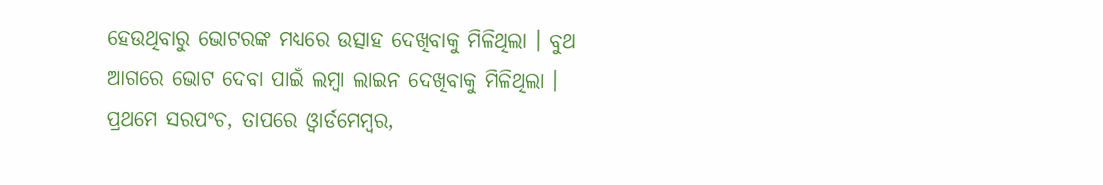ହେଉଥିବାରୁ ଭୋଟରଙ୍କ ମଧ୍ୟରେ ଉତ୍ସାହ ଦେଖିବାକୁ ମିଳିଥିଲା । ବୁଥ ଆଗରେ ଭୋଟ ଦେବା ପାଇଁ ଲମ୍ବା ଲାଇନ ଦେଖିବାକୁ ମିଳିଥିଲା । ପ୍ରଥମେ ସରପଂଚ, ତାପରେ ଓ୍ୱାର୍ଡମେମ୍ବର,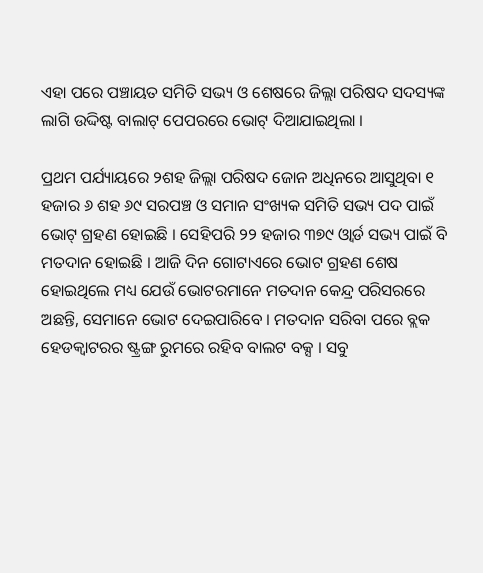ଏହା ପରେ ପଞ୍ଚାୟତ ସମିତି ସଭ୍ୟ ଓ ଶେଷରେ ଜିଲ୍ଲା ପରିଷଦ ସଦସ୍ୟଙ୍କ ଲାଗି ଉଦ୍ଦିଷ୍ଟ ବାଲାଟ୍ ପେପରରେ ଭୋଟ୍ ଦିଆଯାଇଥିଲା ।

ପ୍ରଥମ ପର୍ଯ୍ୟାୟରେ ୨ଶହ ଜିଲ୍ଲା ପରିଷଦ ଜୋନ ଅଧିନରେ ଆସୁଥିବା ୧ ହଜାର ୬ ଶହ ୬୯ ସରପଞ୍ଚ ଓ ସମାନ ସଂଖ୍ୟକ ସମିତି ସଭ୍ୟ ପଦ ପାଇଁ ଭୋଟ୍ ଗ୍ରହଣ ହୋଇଛି । ସେହିପରି ୨୨ ହଜାର ୩୭୯ ଓ୍ୱାର୍ଡ ସଭ୍ୟ ପାଇଁ ବି ମତଦାନ ହୋଇଛି । ଆଜି ଦିନ ଗୋଟାଏରେ ଭୋଟ ଗ୍ରହଣ ଶେଷ ହୋଇଥିଲେ ମଧ୍ୟ ଯେଉଁ ଭୋଟରମାନେ ମତଦାନ କେନ୍ଦ୍ର ପରିସରରେ ଅଛନ୍ତି, ସେମାନେ ଭୋଟ ଦେଇପାରିବେ । ମତଦାନ ସରିବା ପରେ ବ୍ଲକ ହେଡକ୍ୱାଟରର ଷ୍ଟ୍ରଙ୍ଗ ରୁମରେ ରହିବ ବାଲଟ ବକ୍ସ । ସବୁ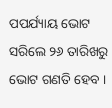ପପର୍ଯ୍ୟାୟ ଭୋଟ ସରିଲେ ୨୬ ତାରିଖରୁ ଭୋଟ ଗଣତି ହେବ ।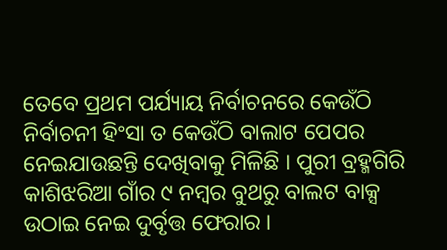ତେବେ ପ୍ରଥମ ପର୍ଯ୍ୟାୟ ନିର୍ବାଚନରେ କେଉଁଠି ନିର୍ବାଚନୀ ହିଂସା ତ କେଉଁଠି ବାଲାଟ ପେପର ନେଇଯାଉଛନ୍ତି ଦେଖିବାକୁ ମିଳିଛି । ପୁରୀ ବ୍ରହ୍ମଗିରି କାଶିଝରିଆ ଗାଁର ୯ ନମ୍ବର ବୁଥରୁ ବାଲଟ ବାକ୍ସ ଉଠାଇ ନେଇ ଦୁର୍ବୃତ୍ତ ଫେରାର ।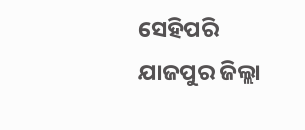ସେହିପରି ଯାଜପୁର ଜିଲ୍ଲା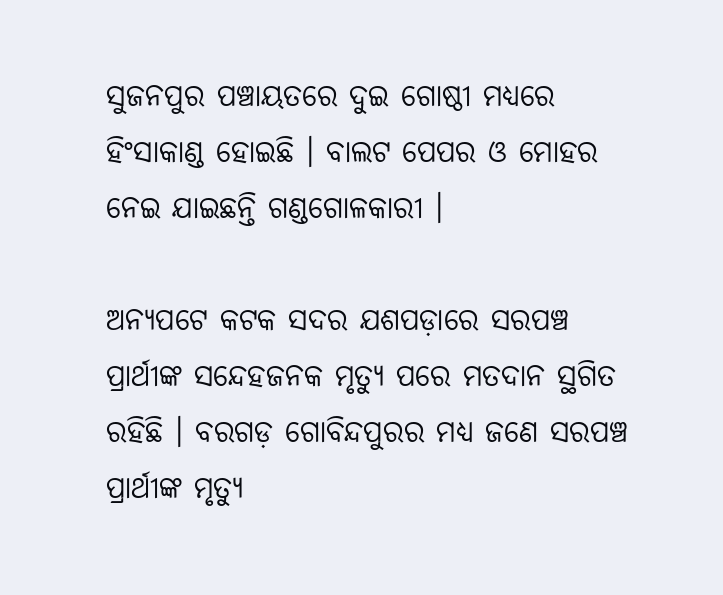ସୁଜନପୁର ପଞ୍ଚାୟତରେ ଦୁଇ ଗୋଷ୍ଠୀ ମଧ୍ୟରେ ହିଂସାକାଣ୍ଡ ହୋଇଛି । ବାଲଟ ପେପର ଓ ମୋହର ନେଇ ଯାଇଛନ୍ତି ଗଣ୍ଡଗୋଳକାରୀ ।

ଅନ୍ୟପଟେ କଟକ ସଦର ଯଶପଡ଼ାରେ ସରପଞ୍ଚ ପ୍ରାର୍ଥୀଙ୍କ ସନ୍ଦେହଜନକ ମୃତ୍ୟୁ ପରେ ମତଦାନ ସ୍ଥଗିତ ରହିଛି । ବରଗଡ଼ ଗୋବିନ୍ଦପୁରର ମଧ୍ୟ ଜଣେ ସରପଞ୍ଚ ପ୍ରାର୍ଥୀଙ୍କ ମୃତ୍ୟୁ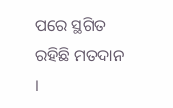ପରେ ସ୍ଥଗିତ ରହିଛି ମତଦାନ ।